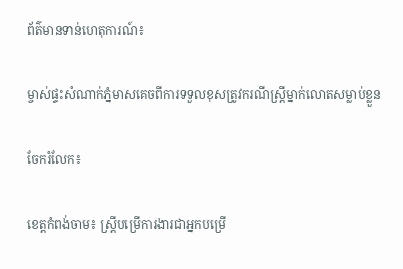ព័ត៌មានទាន់ហេតុការណ៍៖

ម្ចាស់ផ្ទះសំណាក់ភ្នំមាសគេចពីការទទួលខុសត្រូវករណីស្ត្រីម្នាក់លោតសម្លាប់ខ្លួន

ចែករំលែក៖

ខេត្តកំពង់ចាម៖ ស្ត្រីបម្រើការងារជាអ្នកបម្រើ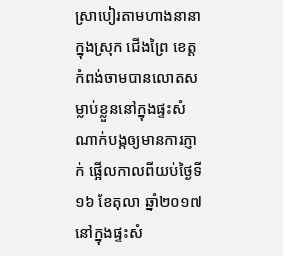ស្រាបៀរតាមហាងនានាក្នុងស្រុក ជើងព្រៃ ខេត្តកំពង់ចាមបានលោតសម្លាប់ខ្លួននៅក្នុងផ្ទះសំណាក់បង្កឲ្យមានការភ្ញាក់ ផ្អើលកាលពីយប់ថ្ងៃទី១៦ ខែតុលា ឆ្នាំ២០១៧ នៅក្នុងផ្ទះសំ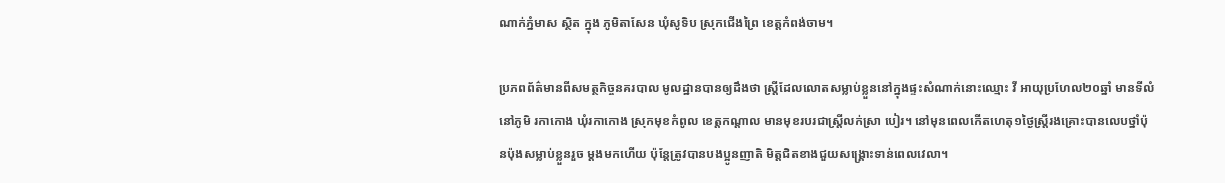ណាក់ភ្នំមាស ស្ថិត ក្នុង ភូមិតាសែន ឃុំសូទិប ស្រុកជើងព្រៃ ខេត្តកំពង់ចាម។

ប្រភពព័ត៌មានពីសមត្ថកិច្ចនគរបាល មូលដ្ឋានបានឲ្យដឹងថា ស្ត្រីដែលលោតសម្លាប់ខ្លួននៅក្នុងផ្ទះសំណាក់នោះឈ្មោះ វី អាយុប្រហែល២០ឆ្នាំ មានទីលំនៅភូមិ រកាកោង ឃុំរកាកោង ស្រុកមុខកំពូល ខេត្តកណ្តាល មានមុខរបរជាស្ត្រីលក់ស្រា បៀរ។ នៅមុនពេលកើតហេតុ១ថ្ងៃស្ត្រីរងគ្រោះបានលេបថ្នាំប៉ុនប៉ុងសម្លាប់ខ្លួនរួច ម្តងមកហើយ ប៉ុន្តែត្រូវបានបងប្អូនញាតិ មិត្តជិតខាងជួយសង្គ្រោះទាន់ពេលវេលា។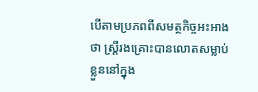បើតាមប្រភពពីសមត្ថកិច្ចអះអាងថា ស្ត្រីរងគ្រោះបានលោតសម្លាប់ខ្លួននៅក្នុង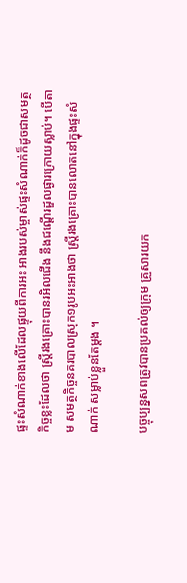ផ្ទះសំណាក់ខាងលើដែលផ្ទុយពីការអះ អាងរបស់ម្ចាស់ផ្ទះសំណាក់ក៏ដូចជាសមត្ថ កិច្ចខ្លះដែលថា ស្ត្រីរងគ្រោះបានរអិលជើង នឹងជណ្តើរដួលផ្ងារក្រោយស្លាប់។ បើតាម សមត្ថកិច្ចនគរបាលស្រុក១រូបអះអាងថា ស្ត្រីរងគ្រោះបានលោតនៅក្នុងផ្ទះសំណាក់ សម្លាប់ខ្លួនតែម្តង ។

បច្ចុប្បន្នសពត្រូវបានប្រគល់ឲ្យក្រុម គ្រួសារយក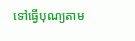ទៅធ្វើបុណ្យតាម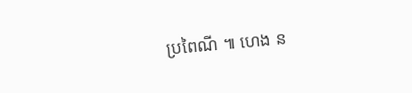ប្រពៃណី ៕ ហេង ន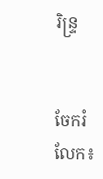រិន្ទ្រ


ចែករំលែក៖